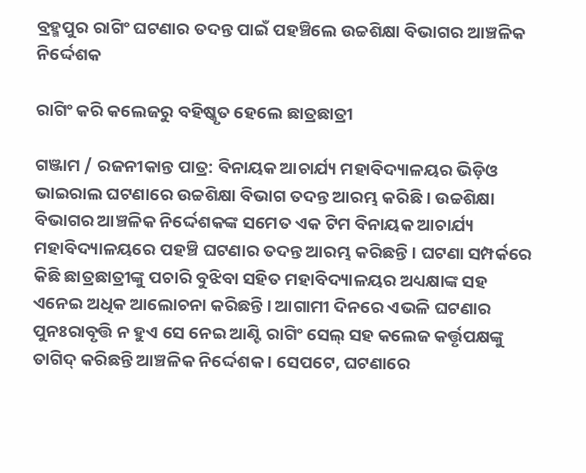ବ୍ରହ୍ମପୁର ରାଗିଂ ଘଟଣାର ତଦନ୍ତ ପାଇଁ ପହଞ୍ଚିଲେ ଉଚ୍ଚଶିକ୍ଷା ବିଭାଗର ଆଞ୍ଚଳିକ ନିର୍ଦ୍ଦେଶକ

ରାଗିଂ କରି କଲେଜରୁ ବହିଷ୍କୃତ ହେଲେ ଛାତ୍ରଛାତ୍ରୀ

ଗଞ୍ଜାମ / ରଜନୀକାନ୍ତ ପାତ୍ର: ବିନାୟକ ଆଚାର୍ଯ୍ୟ ମହାବିଦ୍ୟାଳୟର ଭିଡ଼ିଓ ଭାଇରାଲ ଘଟଣାରେ ଉଚ୍ଚଶିକ୍ଷା ବିଭାଗ ତଦନ୍ତ ଆରମ୍ଭ କରିଛି । ଉଚ୍ଚଶିକ୍ଷା ବିଭାଗର ଆଞ୍ଚଳିକ ନିର୍ଦ୍ଦେଶକଙ୍କ ସମେତ ଏକ ଟିମ ବିନାୟକ ଆଚାର୍ଯ୍ୟ ମହାବିଦ୍ୟାଳୟରେ ପହଞ୍ଚି ଘଟଣାର ତଦନ୍ତ ଆରମ୍ଭ କରିଛନ୍ତି । ଘଟଣା ସମ୍ପର୍କରେ କିଛି ଛାତ୍ରଛାତ୍ରୀଙ୍କୁ ପଚାରି ବୁଝିବା ସହିତ ମହାବିଦ୍ୟାଳୟର ଅଧ୍ୟକ୍ଷାଙ୍କ ସହ ଏନେଇ ଅଧିକ ଆଲୋଚନା କରିଛନ୍ତି । ଆଗାମୀ ଦିନରେ ଏଭଳି ଘଟଣାର ପୁନଃରାବୃତ୍ତି ନ ହୁଏ ସେ ନେଇ ଆଣ୍ଟି ରାଗିଂ ସେଲ୍ ସହ କଲେଜ କର୍ତ୍ତୃପକ୍ଷଙ୍କୁ ତାଗିଦ୍ କରିଛନ୍ତି ଆଞ୍ଚଳିକ ନିର୍ଦ୍ଦେଶକ । ସେପଟେ, ଘଟଣାରେ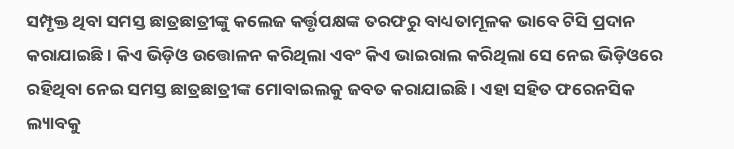ସମ୍ପୃକ୍ତ ଥିବା ସମସ୍ତ ଛାତ୍ରଛାତ୍ରୀଙ୍କୁ କଲେଜ କର୍ତ୍ତୃପକ୍ଷଙ୍କ ତରଫରୁ ବାଧ୍ୟତାମୂଳକ ଭାବେ ଟିସି ପ୍ରଦାନ କରାଯାଇଛି । କିଏ ଭିଡ଼ିଓ ଉତ୍ତୋଳନ କରିଥିଲା ଏବଂ କିଏ ଭାଇରାଲ କରିଥିଲା ସେ ନେଇ ଭିଡ଼ିଓରେ ରହିଥିବା ନେଇ ସମସ୍ତ ଛାତ୍ରଛାତ୍ରୀଙ୍କ ମୋବାଇଲକୁ ଜବତ କରାଯାଇଛି । ଏହା ସହିତ ଫରେନସିକ ଲ୍ୟାବକୁ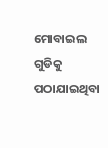ମୋବାଇଲ ଗୁଡିକୁ ପଠାଯାଇଥିବା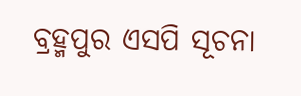ବ୍ରହ୍ମପୁର ଏସପି ସୂଚନା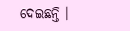ଦେଇଛନ୍ତି ।